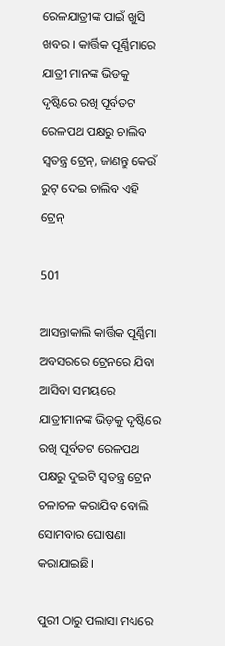ରେଳଯାତ୍ରୀଙ୍କ ପାଇଁ ଖୁସି ଖବର । କାର୍ତ୍ତିକ ପୂର୍ଣ୍ଣିମାରେ ଯାତ୍ରୀ ମାନଙ୍କ ଭିଡକୁ ଦୃଷ୍ଟିରେ ରଖି ପୂର୍ବତଟ ରେଳପଥ ପକ୍ଷରୁ ଚାଲିବ ସ୍ୱତନ୍ତ୍ର ଟ୍ରେନ୍, ଜାଣନ୍ତୁ କେଉଁ ରୁଟ୍ ଦେଇ ଚାଲିବ ଏହି ଟ୍ରେନ୍

501

ଆସନ୍ତାକାଲି କାର୍ତ୍ତିକ ପୂର୍ଣ୍ଣିମା ଅବସରରେ ଟ୍ରେନରେ ଯିବା ଆସିବା ସମୟରେ ଯାତ୍ରୀମାନଙ୍କ ଭିଡ଼କୁ ଦୃଷ୍ଟିରେ ରଖି ପୂର୍ବତଟ ରେଳପଥ ପକ୍ଷରୁ ଦୁଇଟି ସ୍ୱତନ୍ତ୍ର ଟ୍ରେନ ଚଳାଚଳ କରାଯିବ ବୋଲି ସୋମବାର ଘୋଷଣା କରାଯାଇଛି।

ପୁରୀ ଠାରୁ ପଲାସା ମଧ୍ୟରେ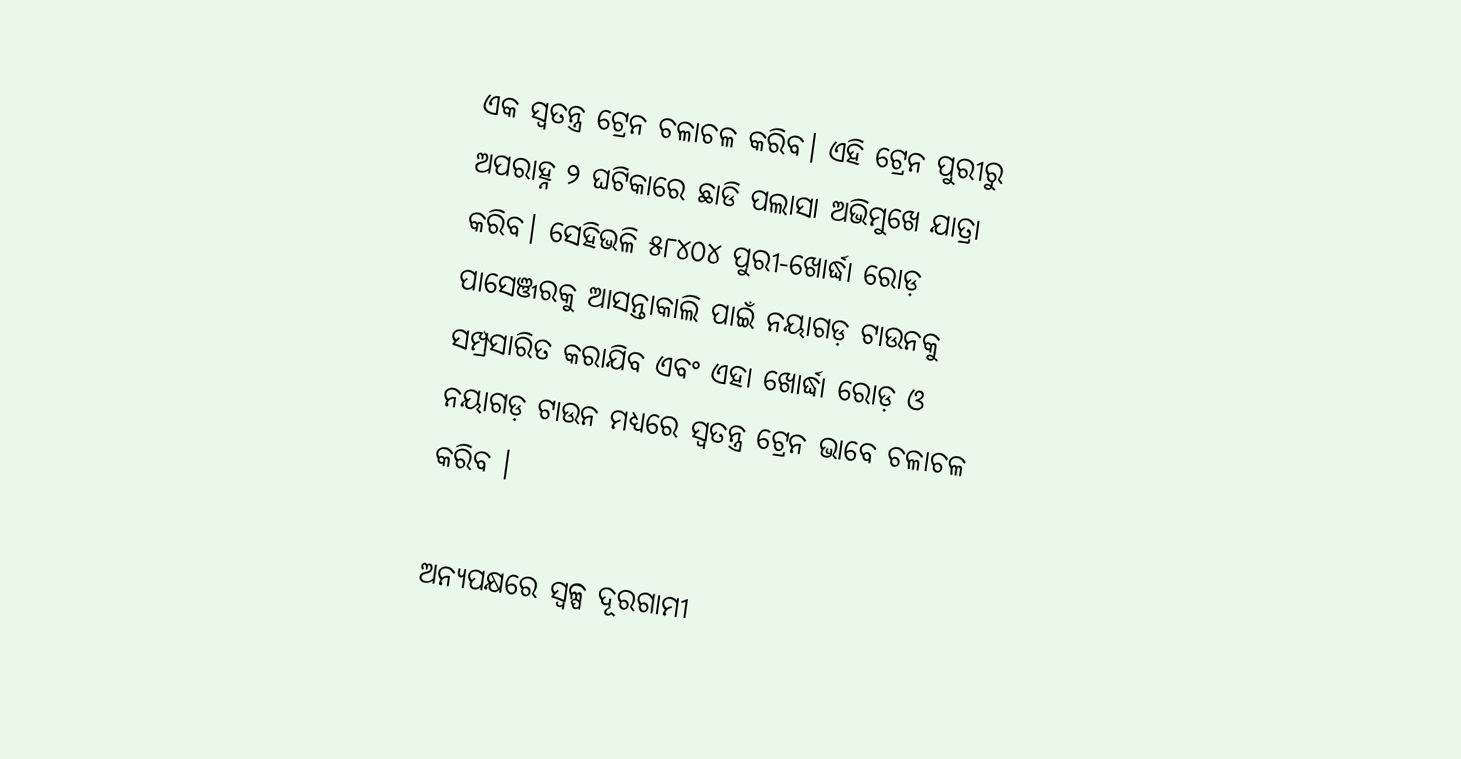ଏକ ସ୍ୱତନ୍ତ୍ର ଟ୍ରେନ ଚଳାଚଳ କରିବ। ଏହି ଟ୍ରେନ ପୁରୀରୁ ଅପରାହ୍ନ ୨ ଘଟିକାରେ ଛାଡି ପଲାସା ଅଭିମୁଖେ ଯାତ୍ରା କରିବ। ସେହିଭଳି ୫୮୪୦୪ ପୁରୀ-ଖୋର୍ଦ୍ଧା ରୋଡ଼ ପାସେଞ୍ଜରକୁ ଆସନ୍ତାକାଲି ପାଇଁ ନୟାଗଡ଼ ଟାଉନକୁ ସମ୍ପ୍ରସାରିତ କରାଯିବ ଏବଂ ଏହା ଖୋର୍ଦ୍ଧା ରୋଡ଼ ଓ ନୟାଗଡ଼ ଟାଉନ ମଧ୍ୟରେ ସ୍ୱତନ୍ତ୍ର ଟ୍ରେନ ଭାବେ ଚଳାଚଳ କରିବ ।

ଅନ୍ୟପକ୍ଷରେ ସ୍ୱଳ୍ପ ଦୂରଗାମୀ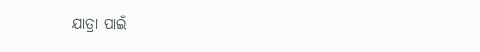ଯାତ୍ରା ପାଇଁ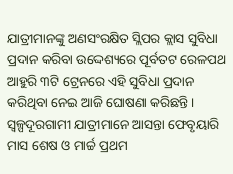ଯାତ୍ରୀମାନଙ୍କୁ ଅଣସଂରକ୍ଷିତ ସ୍ଲିପର କ୍ଲାସ ସୁବିଧା ପ୍ରଦାନ କରିବା ଉଦ୍ଦେଶ୍ୟରେ ପୂର୍ବତଟ ରେଳପଥ ଆହୁରି ୩ଟି ଟ୍ରେନରେ ଏହି ସୁବିଧା ପ୍ରଦାନ କରିଥିବା ନେଇ ଆଜି ଘୋଷଣା କରିଛନ୍ତି। ସ୍ୱଳ୍ପଦୂରଗାମୀ ଯାତ୍ରୀମାନେ ଆସନ୍ତା ଫେବୃୟାରି ମାସ ଶେଷ ଓ ମାର୍ଚ୍ଚ ପ୍ରଥମ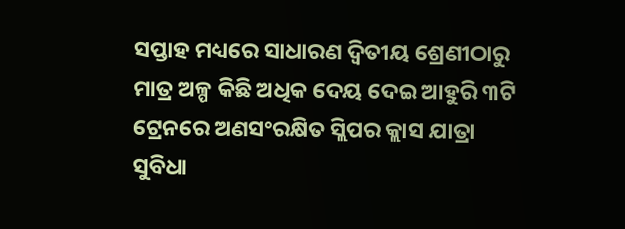ସପ୍ତାହ ମଧ୍ୟରେ ସାଧାରଣ ଦ୍ୱିତୀୟ ଶ୍ରେଣୀଠାରୁ ମାତ୍ର ଅଳ୍ପ କିଛି ଅଧିକ ଦେୟ ଦେଇ ଆହୁରି ୩ଟି ଟ୍ରେନରେ ଅଣସଂରକ୍ଷିତ ସ୍ଲିପର କ୍ଲାସ ଯାତ୍ରା ସୁବିଧା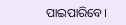ପାଇପାରିବେ।